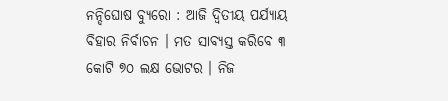ନନ୍ଦିଘୋଷ ବ୍ୟୁରୋ : ଆଜି ଦ୍ବିତୀୟ ପର୍ଯ୍ୟାୟ ବିହାର ନିର୍ବାଚନ । ମତ ସାବ୍ୟସ୍ତ କରିବେ ୩ କୋଟି ୭୦ ଲକ୍ଷ ଭୋଟର । ନିଜ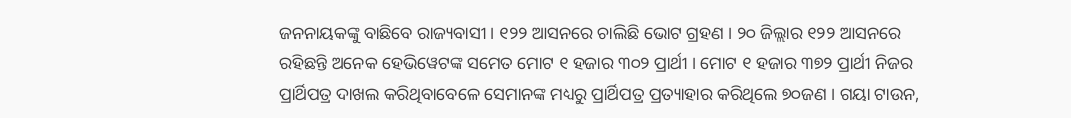ଜନନାୟକଙ୍କୁ ବାଛିବେ ରାଜ୍ୟବାସୀ । ୧୨୨ ଆସନରେ ଚାଲିଛି ଭୋଟ ଗ୍ରହଣ । ୨୦ ଜିଲ୍ଲାର ୧୨୨ ଆସନରେ ରହିଛନ୍ତି ଅନେକ ହେଭିୱେଟଙ୍କ ସମେତ ମୋଟ ୧ ହଜାର ୩୦୨ ପ୍ରାର୍ଥୀ । ମୋଟ ୧ ହଜାର ୩୭୨ ପ୍ରାର୍ଥୀ ନିଜର ପ୍ରାର୍ଥିପତ୍ର ଦାଖଲ କରିଥିବାବେଳେ ସେମାନଙ୍କ ମଧ୍ୟରୁ ପ୍ରାର୍ଥିପତ୍ର ପ୍ରତ୍ୟାହାର କରିଥିଲେ ୭୦ଜଣ । ଗୟା ଟାଉନ,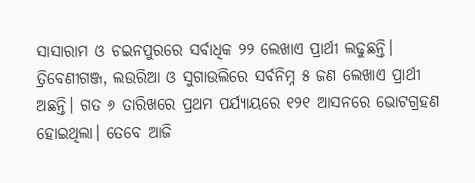ସାସାରାମ ଓ ଚଇନପୁରରେ ସର୍ବାଧିକ ୨୨ ଲେଖାଏ ପ୍ରାର୍ଥୀ ଲଢୁଛନ୍ତି। ତ୍ରିବେଣୀଗଞ୍ଜ, ଲଉରିଆ ଓ ସୁଗାଉଲିରେ ସର୍ବନିମ୍ନ ୫ ଜଣ ଲେଖାଏ ପ୍ରାର୍ଥୀ ଅଛନ୍ତି। ଗତ ୬ ତାରିଖରେ ପ୍ରଥମ ପର୍ଯ୍ଯାୟରେ ୧୨୧ ଆସନରେ ଭୋଟଗ୍ରହଣ ହୋଇଥିଲା। ତେବେ ଆଜି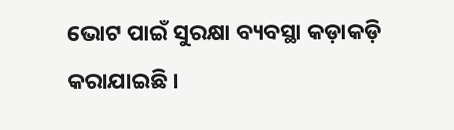ଭୋଟ ପାଇଁ ସୁରକ୍ଷା ବ୍ୟବସ୍ଥା କଡ଼ାକଡ଼ି କରାଯାଇଛି ।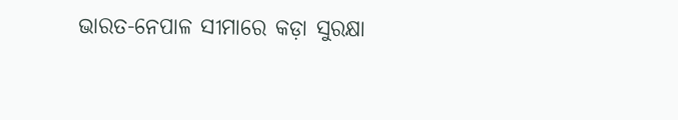ଭାରତ-ନେପାଳ ସୀମାରେ କଡ଼ା ସୁରକ୍ଷା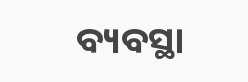ବ୍ୟବସ୍ଥା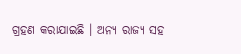ଗ୍ରହଣ କରାଯାଇଛି । ଅନ୍ୟ ରାଜ୍ୟ ସହ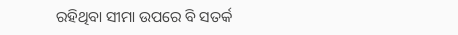ରହିଥିବା ସୀମା ଉପରେ ବି ସତର୍କ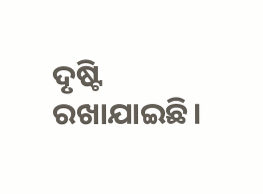ଦୃଷ୍ଟି ରଖାଯାଇଛି।